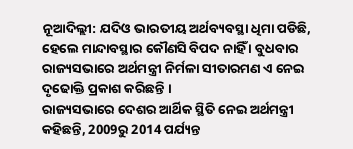ନୂଆଦିଲ୍ଲୀ: ଯଦିଓ ଭାରତୀୟ ଅର୍ଥବ୍ୟବସ୍ଥା ଧିମା ପଡିଛି, ହେଲେ ମାନ୍ଦାବସ୍ଥାର କୌଣସି ବିପଦ ନାହିଁ । ବୁଧବାର ରାଜ୍ୟସଭାରେ ଅର୍ଥମନ୍ତ୍ରୀ ନିର୍ମଳା ସୀତାରମଣ ଏ ନେଇ ଦୃଢୋକ୍ତି ପ୍ରକାଶ କରିଛନ୍ତି ।
ରାଜ୍ୟସଭାରେ ଦେଶର ଆର୍ଥିକ ସ୍ଥିତି ନେଇ ଅର୍ଥମନ୍ତ୍ରୀ କହିଛନ୍ତି, 2009ରୁ 2014 ପର୍ଯ୍ୟନ୍ତ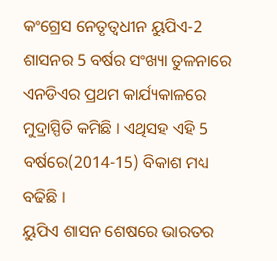କଂଗ୍ରେସ ନେତୃତ୍ବଧୀନ ୟୁପିଏ-2 ଶାସନର 5 ବର୍ଷର ସଂଖ୍ୟା ତୁଳନାରେ ଏନଡିଏର ପ୍ରଥମ କାର୍ଯ୍ୟକାଳରେ ମୁଦ୍ରାସ୍ପିତି କମିଛି । ଏଥିସହ ଏହି 5 ବର୍ଷରେ(2014-15) ବିକାଶ ମଧ୍ୟ ବଢିଛି ।
ୟୁପିଏ ଶାସନ ଶେଷରେ ଭାରତର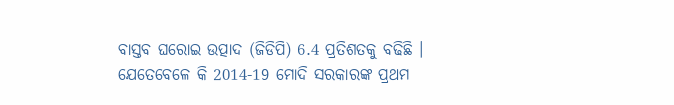ବାସ୍ତବ ଘରୋଇ ଉତ୍ପାଦ (ଜିଡିପି) 6.4 ପ୍ରତିଶତକୁ ବଢିଛି । ଯେତେବେଳେ କି 2014-19 ମୋଦି ସରକାରଙ୍କ ପ୍ରଥମ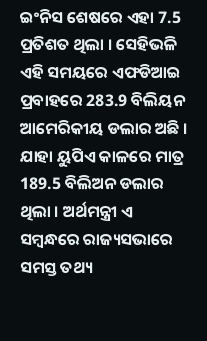ଇଂନିସ ଶେଷରେ ଏହା 7.5 ପ୍ରତିଶତ ଥିଲା । ସେହିଭଳି ଏହି ସମୟରେ ଏଫଡିଆଇ ପ୍ରବାହରେ 283.9 ବିଲିୟନ ଆମେରିକୀୟ ଡଲାର ଅଛି । ଯାହା ୟୁପିଏ କାଳରେ ମାତ୍ର 189.5 ବିଲିଅନ ଡଲାର ଥିଲା । ଅର୍ଥମନ୍ତ୍ରୀ ଏ ସମ୍ବନ୍ଧରେ ରାଜ୍ୟସଭାରେ ସମସ୍ତ ତଥ୍ୟ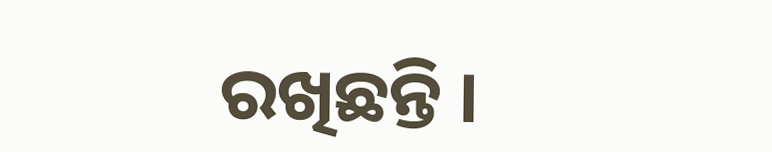ରଖିଛନ୍ତି ।